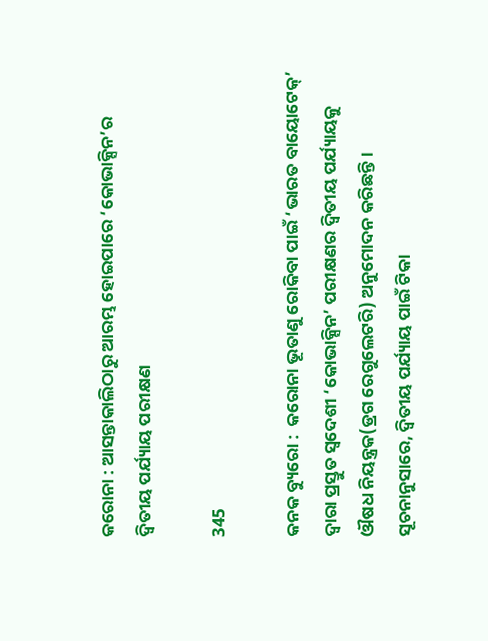କରୋନା : ଆସନ୍ତାକାଲିଠାରୁ ଆରମ୍ଭ ହୋଇପାରେ ‘କୋଭାକ୍ସିନ’ର ଦ୍ଵିତୀୟ ପର୍ଯ୍ୟାୟ ପରୀକ୍ଷଣ

345

କନକ ବ୍ୟୁରୋ :  କରୋନା ଭୂତାଣୁ ରୋକିବା ପାଇଁ ‘ଭାରତ ବାୟୋଟେକ୍’ ଦ୍ୱାରା ପ୍ରସ୍ତୁତ ସ୍ୱଦେଶୀ ‘କୋଭାକ୍ସିନ’ ପରୀକ୍ଷଣର ଦ୍ୱିତୀୟ ପର୍ଯ୍ୟାୟକୁ ଔଷଧ ନିୟନ୍ତ୍ରକ(ଡ୍ରଗ ରେଗୁଲେଟରି) ଅନୁମୋଦନ କରିଛନ୍ତି। ସୂଚନାନୁସାରେ, ଦ୍ୱିତୀୟ ପର୍ଯ୍ୟାୟ ପାଇଁ ଟିକା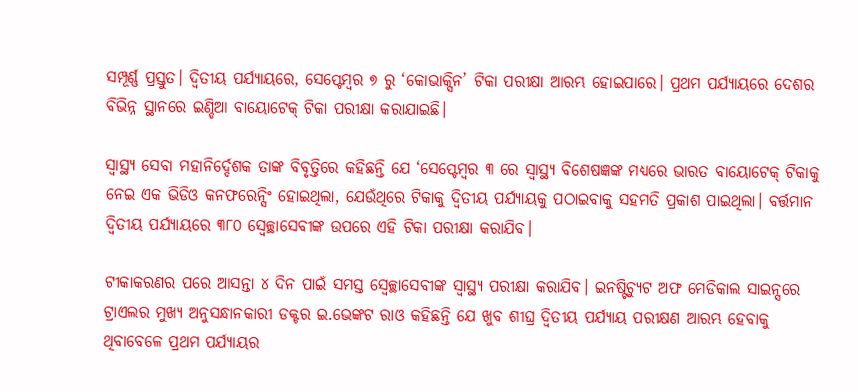ସମ୍ପୂର୍ଣ୍ଣ ପ୍ରସ୍ତୁତ। ଦ୍ୱିତୀୟ ପର୍ଯ୍ୟାୟରେ, ସେପ୍ଟେମ୍ବର ୭ ରୁ ‘କୋଭାକ୍ସିନ’ ଟିକା ପରୀକ୍ଷା ଆରମ୍ଭ ହୋଇପାରେ। ପ୍ରଥମ ପର୍ଯ୍ୟାୟରେ ଦେଶର ବିଭିନ୍ନ ସ୍ଥାନରେ ଇଣ୍ଡିଆ ବାୟୋଟେକ୍ ଟିକା ପରୀକ୍ଷା କରାଯାଇଛି।

ସ୍ୱାସ୍ଥ୍ୟ ସେବା ମହାନିର୍ଦ୍ଦେଶକ ତାଙ୍କ ବିବୃତ୍ତିରେ କହିଛନ୍ତି ଯେ ‘ସେପ୍ଟେମ୍ବର ୩ ରେ ସ୍ୱାସ୍ଥ୍ୟ ବିଶେଷଜ୍ଞଙ୍କ ମଧ୍ୟରେ ଭାରତ ବାୟୋଟେକ୍ ଟିକାକୁ ନେଇ ଏକ ଭିଡିଓ କନଫରେନ୍ସିଂ ହୋଇଥିଲା, ଯେଉଁଥିରେ ଟିକାକୁ ଦ୍ୱିତୀୟ ପର୍ଯ୍ୟାୟକୁ ପଠାଇବାକୁ ସହମତି ପ୍ରକାଶ ପାଇଥିଲା। ବର୍ତ୍ତମାନ ଦ୍ୱିତୀୟ ପର୍ଯ୍ୟାୟରେ ୩୮୦ ସ୍ୱେଚ୍ଛାସେବୀଙ୍କ ଉପରେ ଏହି ଟିକା ପରୀକ୍ଷା କରାଯିବ।

ଟୀକାକରଣର ପରେ ଆସନ୍ତା ୪ ଦିନ ପାଇଁ ସମସ୍ତ ସ୍ୱେଚ୍ଛାସେବୀଙ୍କ ସ୍ୱାସ୍ଥ୍ୟ ପରୀକ୍ଷା କରାଯିବ। ଇନଷ୍ଟିଚ୍ୟୁଟ ଅଫ ମେଡିକାଲ ସାଇନ୍ସରେ ଟ୍ରାଏଲର ମୁଖ୍ୟ ଅନୁସନ୍ଧାନକାରୀ ଡକ୍ଟର ଇ.ଭେଙ୍କଟ ରାଓ କହିଛନ୍ତି ଯେ ଖୁବ ଶୀଘ୍ର ଦ୍ଵିତୀୟ ପର୍ଯ୍ୟାୟ ପରୀକ୍ଷଣ ଆରମ୍ଭ ହେବାକୁ ଥିବାବେଳେ ପ୍ରଥମ ପର୍ଯ୍ୟାୟର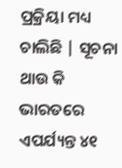ପ୍ରକ୍ରିୟା ମଧ୍ୟ ଚାଲିଛି | ସୂଚନା ଥାଉ କି ଭାରତରେ ଏପର୍ଯ୍ୟନ୍ତ ୪୧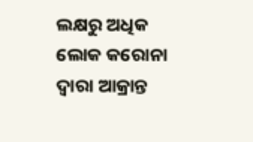ଲକ୍ଷରୁ ଅଧିକ ଲୋକ କରୋନା ଦ୍ୱାରା ଆକ୍ରାନ୍ତ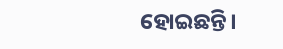ହୋଇଛନ୍ତି।